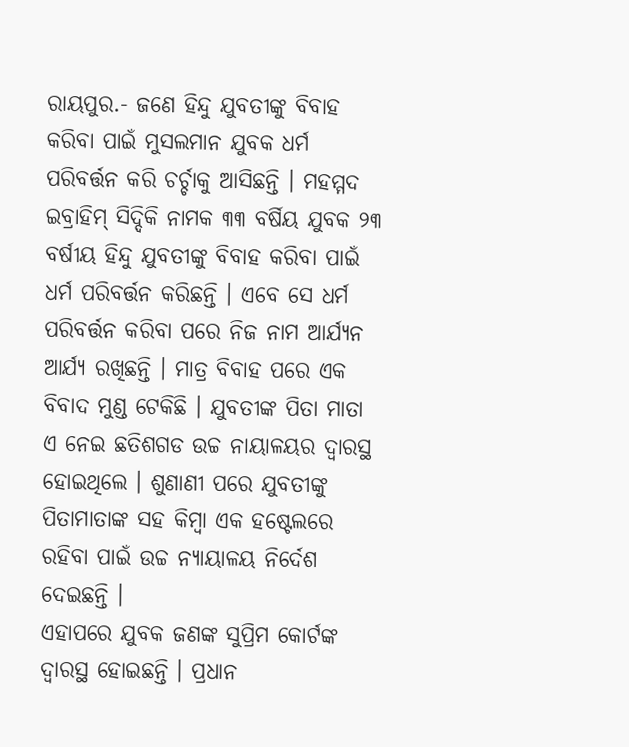ରାୟପୁର.- ଜଣେ ହିନ୍ଦୁ ଯୁବତୀଙ୍କୁ ବିବାହ କରିବା ପାଇଁ ମୁସଲମାନ ଯୁବକ ଧର୍ମ ପରିବର୍ତ୍ତନ କରି ଚର୍ଚ୍ଚାକୁ ଆସିଛନ୍ତି । ମହମ୍ମଦ ଇବ୍ରାହିମ୍ ସିଦ୍ଦିକି ନାମକ ୩୩ ବର୍ଷିୟ ଯୁବକ ୨୩ ବର୍ଷୀୟ ହିନ୍ଦୁ ଯୁବତୀଙ୍କୁ ବିବାହ କରିବା ପାଇଁ ଧର୍ମ ପରିବର୍ତ୍ତନ କରିଛନ୍ତି । ଏବେ ସେ ଧର୍ମ ପରିବର୍ତ୍ତନ କରିବା ପରେ ନିଜ ନାମ ଆର୍ଯ୍ୟନ ଆର୍ଯ୍ୟ ରଖିଛନ୍ତି । ମାତ୍ର ବିବାହ ପରେ ଏକ ବିବାଦ ମୁଣ୍ଡ ଟେକିଛି । ଯୁବତୀଙ୍କ ପିତା ମାତା ଏ ନେଇ ଛତିଶଗଡ ଉଚ୍ଚ ନାୟାଳୟର ଦ୍ୱାରସ୍ଥ ହୋଇଥିଲେ । ଶୁଣାଣୀ ପରେ ଯୁବତୀଙ୍କୁ ପିତାମାତାଙ୍କ ସହ କିମ୍ବା ଏକ ହଷ୍ଟେଲରେ ରହିବା ପାଇଁ ଉଚ୍ଚ ନ୍ୟାୟାଳୟ ନିର୍ଦେଶ ଦେଇଛନ୍ତି ।
ଏହାପରେ ଯୁବକ ଜଣଙ୍କ ସୁପ୍ରିମ କୋର୍ଟଙ୍କ ଦ୍ୱାରସ୍ଥ ହୋଇଛନ୍ତି । ପ୍ରଧାନ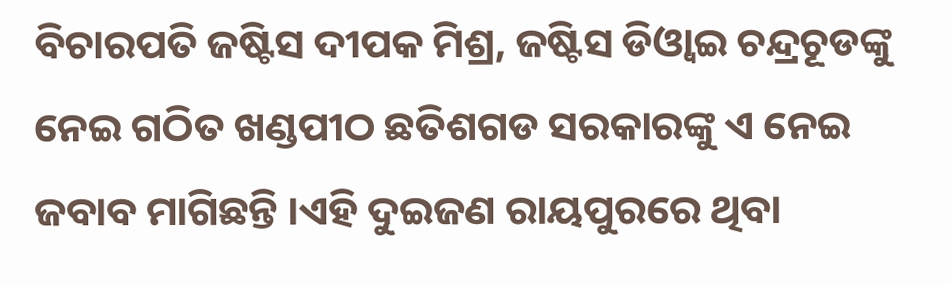ବିଚାରପତି ଜଷ୍ଟିସ ଦୀପକ ମିଶ୍ର, ଜଷ୍ଟିସ ଡିଓ୍ୱାଇ ଚନ୍ଦ୍ରଚୂଡଙ୍କୁ ନେଇ ଗଠିତ ଖଣ୍ଡପୀଠ ଛତିଶଗଡ ସରକାରଙ୍କୁ ଏ ନେଇ ଜବାବ ମାଗିଛନ୍ତି ।ଏହି ଦୁଇଜଣ ରାୟପୁରରେ ଥିବା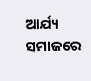ଆର୍ଯ୍ୟ ସମାଜରେ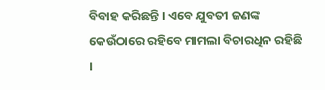ବିବାହ କରିଛନ୍ତି । ଏବେ ଯୁବତୀ ଜଣଙ୍କ କେଉଁଠାରେ ରହିବେ ମାମଲା ବିଚାରଧିନ ରହିଛି ।